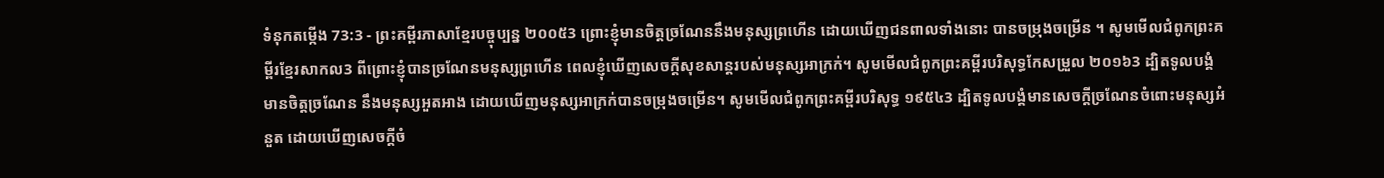ទំនុកតម្កើង 73:3 - ព្រះគម្ពីរភាសាខ្មែរបច្ចុប្បន្ន ២០០៥3 ព្រោះខ្ញុំមានចិត្តច្រណែននឹងមនុស្សព្រហើន ដោយឃើញជនពាលទាំងនោះ បានចម្រុងចម្រើន ។ សូមមើលជំពូកព្រះគម្ពីរខ្មែរសាកល3 ពីព្រោះខ្ញុំបានច្រណែនមនុស្សព្រហើន ពេលខ្ញុំឃើញសេចក្ដីសុខសាន្តរបស់មនុស្សអាក្រក់។ សូមមើលជំពូកព្រះគម្ពីរបរិសុទ្ធកែសម្រួល ២០១៦3 ដ្បិតទូលបង្គំមានចិត្តច្រណែន នឹងមនុស្សអួតអាង ដោយឃើញមនុស្សអាក្រក់បានចម្រុងចម្រើន។ សូមមើលជំពូកព្រះគម្ពីរបរិសុទ្ធ ១៩៥៤3 ដ្បិតទូលបង្គំមានសេចក្ដីច្រណែនចំពោះមនុស្សអំនួត ដោយឃើញសេចក្ដីចំ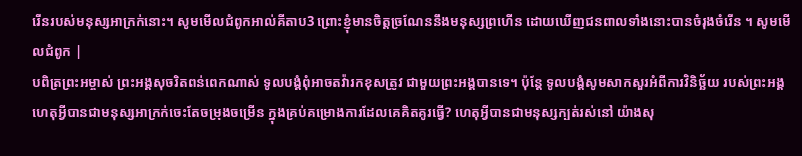រើនរបស់មនុស្សអាក្រក់នោះ។ សូមមើលជំពូកអាល់គីតាប3 ព្រោះខ្ញុំមានចិត្តច្រណែននឹងមនុស្សព្រហើន ដោយឃើញជនពាលទាំងនោះបានចំរុងចំរើន ។ សូមមើលជំពូក |
បពិត្រព្រះអម្ចាស់ ព្រះអង្គសុចរិតពន់ពេកណាស់ ទូលបង្គំពុំអាចតវ៉ារកខុសត្រូវ ជាមួយព្រះអង្គបានទេ។ ប៉ុន្តែ ទូលបង្គំសូមសាកសួរអំពីការវិនិច្ឆ័យ របស់ព្រះអង្គ ហេតុអ្វីបានជាមនុស្សអាក្រក់ចេះតែចម្រុងចម្រើន ក្នុងគ្រប់គម្រោងការដែលគេគិតគូរធ្វើ? ហេតុអ្វីបានជាមនុស្សក្បត់រស់នៅ យ៉ាងសុ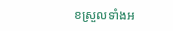ខស្រួលទាំងអ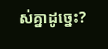ស់គ្នាដូច្នេះ?